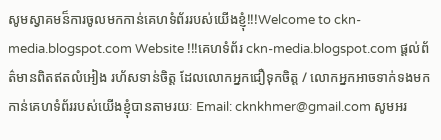សូមស្វាគមន៏ការចូលមកកាន់គេហទំព័ររបស់យើងខ្ញុំ!!!Welcome to ckn-media.blogspot.com Website !!!គេហទំព័រ ckn-media.blogspot.com ផ្តល់ព័ត៌មានពិតឥតលំអៀង រហ័សទាន់ចិត្ត ដែលលោកអ្នកជឿទុកចិត្ត / លោកអ្នកអាចទាក់ទងមកកាន់គេហទំព័ររបស់យើងខ្ញុំបានតាមរយៈ Email: cknkhmer@gmail.com សូមអរ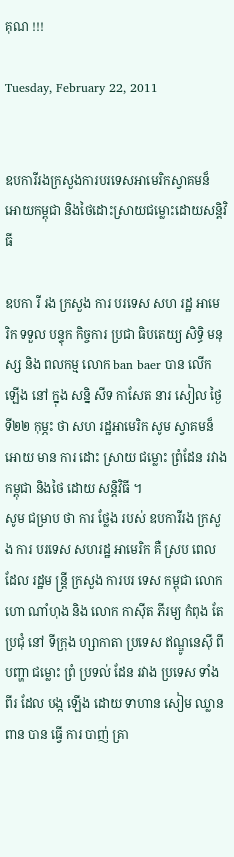គុណ !!!

Tuesday, February 22, 2011


ឧបការីរងក្រសួងការបរទេសអាមេរិកស្វាគមន៏
អោយកម្ពុជា និងថៃដោះស្រាយជម្លោះដោយសន្តិវិធី

ឧបកា រី រង ក្រសួង ការ បរទេស សហ រដ្ឋ អាមេ រិក ទទួល បន្ទុក កិច្ចការ ប្រជា ធិបតេយ្យ សិទ្ធិ មនុស្ស និង ពលកម្ម លោក ban baer បាន លើក ឡើង នៅ ក្នុង សន្និ សីទ កាសែត នារ សៀល ថ្ងៃ
ទី២២ កុម្ភះ ថា សហ រដ្ឋអាមេរិក សូម ស្វាគមន៏ អោយ មាន ការ ដោះ ស្រាយ ជម្លោះ ព្រំដែន រវាង
កម្ពុជា និងថៃ ដោយ សន្តិវិធី ។
សូម ជម្រាប ថា ការ ថ្លែង របស់ ឧបការីរង ក្រសួង ការ បរទេស សហរដ្ឋ អាមេរិក គឺ ស្រប ពេល ដែល រដ្ឋម ន្រ្តី ក្រសួង ការបរ ទេស កម្ពុជា លោក ហោ ណាំហុង និង លោក កាស៊ីត ភីរម្យ កំពុង តែ ប្រជុំ នៅ ទីក្រុង ហ្សាកាតា ប្រទេស ឥណ្ឌូនេស៊ី ពី បញ្ហា ជម្លោះ ព្រំ ប្រទល់ ដែន រវាង ប្រទេស ទាំង ពីរ ដែល បង្ក ឡើង ដោយ ទាហាន សៀម ឈ្លាន ពាន បាន ធ្វើ ការ បាញ់ គ្រា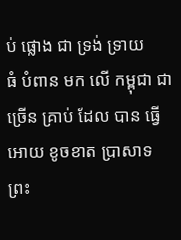ប់ ផ្លោង ជា ទ្រង់ ទ្រាយ
ធំ បំពាន មក លើ កម្ពុជា ជា ច្រើន គ្រាប់ ដែល បាន ធ្វើ អោយ ខូចខាត ប្រាសាទ ព្រះ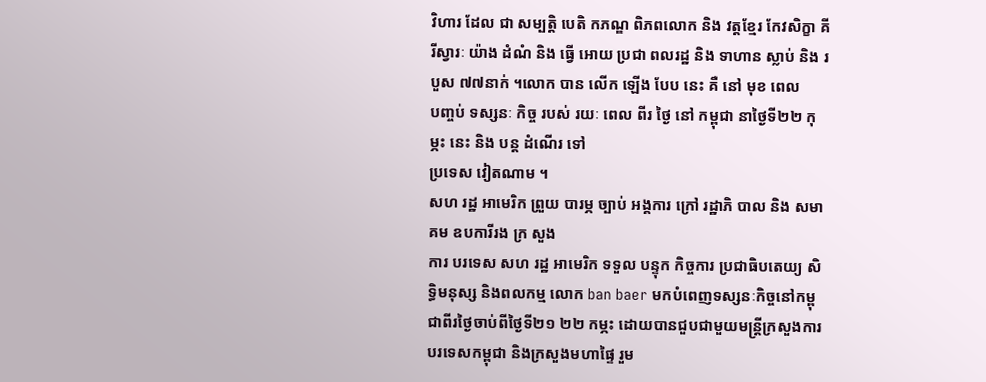វិហារ ដែល ជា សម្បត្តិ បេតិ កភណ្ឌ ពិភពលោក និង វត្តខ្មែរ កែវសិក្ខា គីរីស្វារៈ យ៉ាង ដំណំ និង ធ្វើ អោយ ប្រជា ពលរដ្ឋ និង ទាហាន ស្លាប់ និង របួស ៧៧នាក់ ។លោក បាន លើក ឡើង បែប នេះ គឺ នៅ មុខ ពេល
បញ្ចប់ ទស្សនៈ កិច្ច របស់ រយៈ ពេល ពីរ ថ្ងៃ នៅ កម្ពុជា នាថ្ងៃទី២២ កុម្ភះ នេះ និង បន្ត ដំណើរ ទៅ
ប្រទេស វៀតណាម ។
សហ រដ្ឋ អាមេរិក ព្រួយ បារម្ភ ច្បាប់ អង្គការ ក្រៅ រដ្ឋាភិ បាល និង សមាគម ឧបការីរង ក្រ សួង
ការ បរទេស សហ រដ្ឋ អាមេរិក ទទួល បន្ទុក កិច្ចការ ប្រជាធិបតេយ្យ សិទ្ធិមនុស្ស និងពលកម្ម លោក ban baer មកបំពេញទស្សនៈកិច្ចនៅកម្ពុជាពីរថ្ងៃចាប់ពីថ្ងៃទី២១ ២២ កម្ភះ ដោយបានជួបជាមួយមន្ត្រីក្រសួងការបរទេសកម្ពុជា និងក្រសួងមហាផ្ទៃ រួម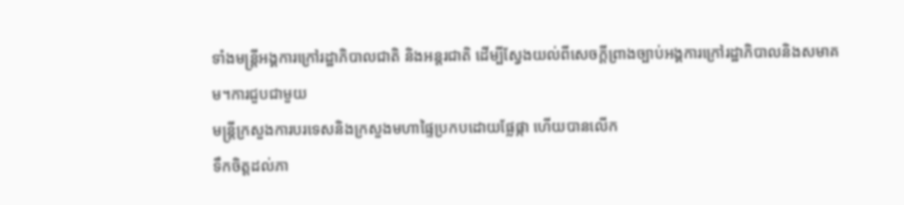ទាំងមន្ត្រីអង្គការក្រៅរដ្ឋាភិបាលជាតិ និងអន្តរជាតិ ដើម្បីស្វែងយល់ពីសេចក្តីព្រាងច្បាប់អង្គការក្រៅរដ្ឋាភិបាលនិងសមាគម។ការជួបជាមួយ
មន្ត្រីក្រសួងការបរទេសនិងក្រសួងមហាផ្ទៃប្រកបដោយផ្លែផ្កា ហើយបានលើក
ទឹកចិត្តដល់ភា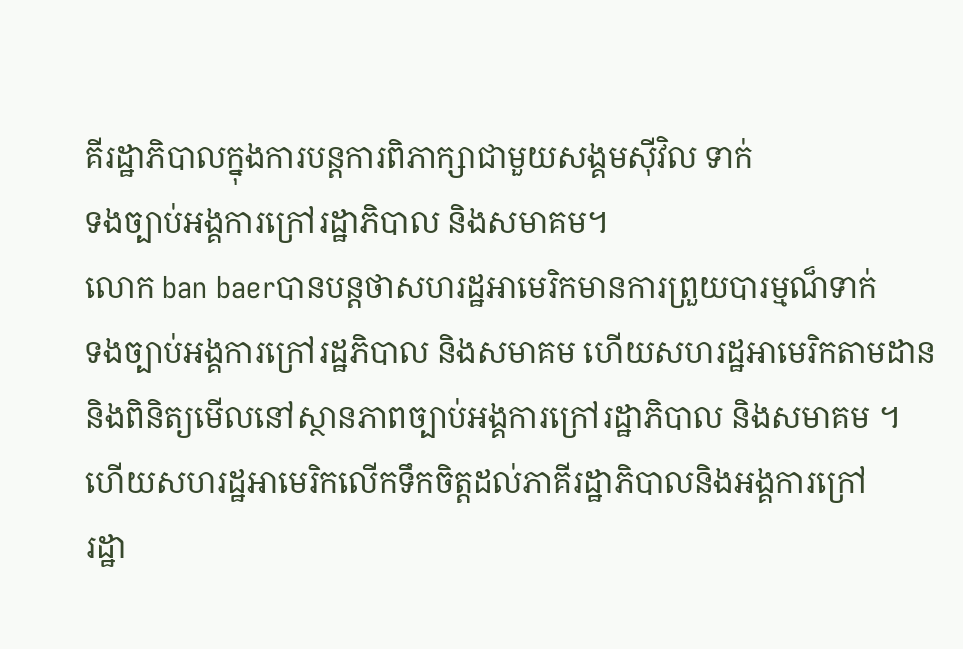គីរដ្ឋាភិបាលក្នុងការបន្តការពិភាក្សាជាមួយសង្គមស៊ីវិល ទាក់
ទងច្បាប់អង្គការក្រៅរដ្ឋាភិបាល និងសមាគម។
លោក ban baerបានបន្តថាសហរដ្ឋអាមេរិកមានការព្រួយបារម្មណ៏ទាក់
ទងច្បាប់អង្គការក្រៅរដ្ឋភិបាល និងសមាគម ហើយសហរដ្ឋអាមេរិកតាមដាន
និងពិនិត្យមើលនៅស្ថានភាពច្បាប់អង្គការក្រៅរដ្ឋាភិបាល និងសមាគម ។
ហើយសហរដ្ឋអាមេរិកលើកទឹកចិត្តដល់ភាគីរដ្ឋាភិបាលនិងអង្គការក្រៅ
រដ្ឋា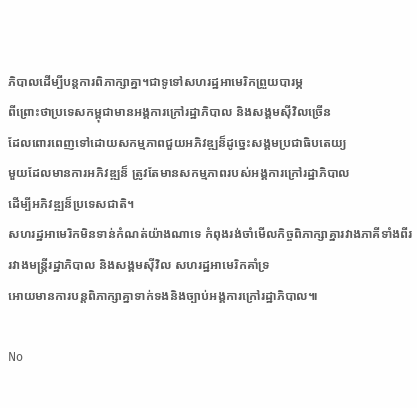ភិបាលដើម្បីបន្តការពិភាក្សាគ្នា។ជាទូទៅសហរដ្ឋអាមេរិកព្រួយបារម្ភ
ពីព្រោះថាប្រទេសកម្ពុជាមានអង្គការក្រៅរដ្ឋាភិបាល និងសង្គមស៊ីវិលច្រើន
ដែលពោរពេញទៅដោយសកម្មភាពជួយអភិវឌ្ឍន៏ដូច្នេះសង្គមប្រជាធិបតេយ្យ
មួយដែលមានការអភិវឌ្ឍន៏ ត្រូវតែមានសកម្មភាពរបស់អង្គការក្រៅរដ្ឋាភិបាល
ដើម្បីអភិវឌ្ឍន៏ប្រទេសជាតិ។
សហរដ្ឋអាមេរិកមិនទាន់កំណត់យ៉ាងណាទេ កំពុងរង់ចាំមើលកិច្ចពិភាក្សាគ្នារវាងភាគីទាំងពីររវាងមន្ត្រីរដ្ឋាភិបាល និងសង្គមស៊ីវិល សហរដ្ឋអាមេរិកគាំទ្រ
អោយមានការបន្តពិភាក្សាគ្នាទាក់ទងនិងច្បាប់អង្គការក្រៅរដ្ឋាភិបាល៕

No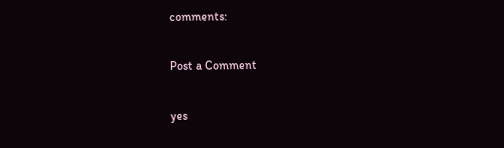comments:

Post a Comment

yes